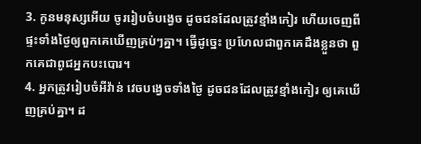3. កូនមនុស្សអើយ ចូររៀបចំបង្វេច ដូចជនដែលត្រូវខ្មាំងកៀរ ហើយចេញពីផ្ទះទាំងថ្ងៃឲ្យពួកគេឃើញគ្រប់ៗគ្នា។ ធ្វើដូច្នេះ ប្រហែលជាពួកគេដឹងខ្លួនថា ពួកគេជាពូជអ្នកបះបោរ។
4. អ្នកត្រូវរៀបចំអីវ៉ាន់ វេចបង្វេចទាំងថ្ងៃ ដូចជនដែលត្រូវខ្មាំងកៀរ ឲ្យគេឃើញគ្រប់គ្នា។ ដ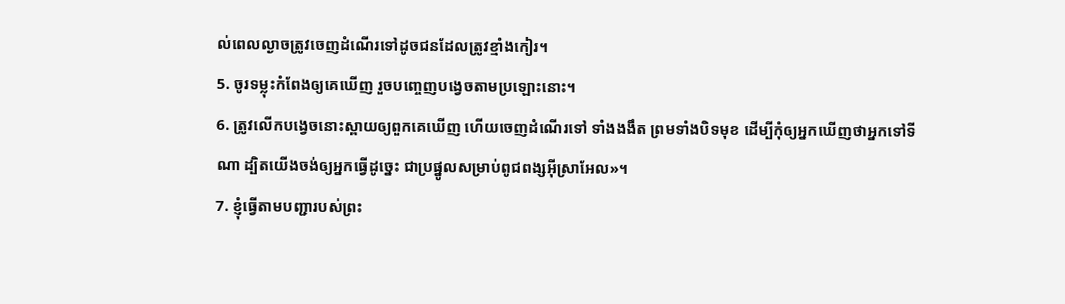ល់ពេលល្ងាចត្រូវចេញដំណើរទៅដូចជនដែលត្រូវខ្មាំងកៀរ។
5. ចូរទម្លុះកំពែងឲ្យគេឃើញ រួចបញ្ចេញបង្វេចតាមប្រឡោះនោះ។
6. ត្រូវលើកបង្វេចនោះស្ពាយឲ្យពួកគេឃើញ ហើយចេញដំណើរទៅ ទាំងងងឹត ព្រមទាំងបិទមុខ ដើម្បីកុំឲ្យអ្នកឃើញថាអ្នកទៅទីណា ដ្បិតយើងចង់ឲ្យអ្នកធ្វើដូច្នេះ ជាប្រផ្នូលសម្រាប់ពូជពង្សអ៊ីស្រាអែល»។
7. ខ្ញុំធ្វើតាមបញ្ជារបស់ព្រះ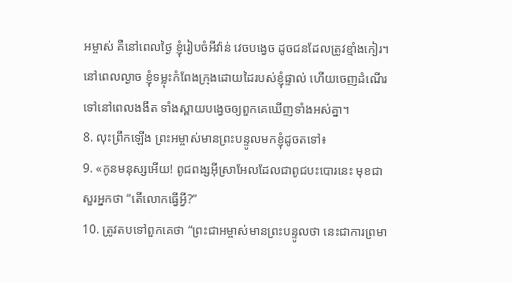អម្ចាស់ គឺនៅពេលថ្ងៃ ខ្ញុំរៀបចំអីវ៉ាន់ វេចបង្វេច ដូចជនដែលត្រូវខ្មាំងកៀរ។ នៅពេលល្ងាច ខ្ញុំទម្លុះកំពែងក្រុងដោយដៃរបស់ខ្ញុំផ្ទាល់ ហើយចេញដំណើរទៅនៅពេលងងឹត ទាំងស្ពាយបង្វេចឲ្យពួកគេឃើញទាំងអស់គ្នា។
8. លុះព្រឹកឡើង ព្រះអម្ចាស់មានព្រះបន្ទូលមកខ្ញុំដូចតទៅ៖
9. «កូនមនុស្សអើយ! ពូជពង្សអ៊ីស្រាអែលដែលជាពូជបះបោរនេះ មុខជាសួរអ្នកថា “តើលោកធ្វើអ្វី?”
10. ត្រូវតបទៅពួកគេថា “ព្រះជាអម្ចាស់មានព្រះបន្ទូលថា នេះជាការព្រមា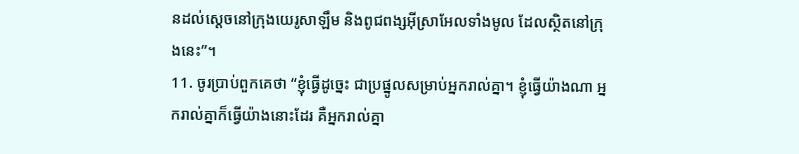នដល់ស្ដេចនៅក្រុងយេរូសាឡឹម និងពូជពង្សអ៊ីស្រាអែលទាំងមូល ដែលស្ថិតនៅក្រុងនេះ”។
11. ចូរប្រាប់ពួកគេថា “ខ្ញុំធ្វើដូច្នេះ ជាប្រផ្នូលសម្រាប់អ្នករាល់គ្នា។ ខ្ញុំធ្វើយ៉ាងណា អ្នករាល់គ្នាក៏ធ្វើយ៉ាងនោះដែរ គឺអ្នករាល់គ្នា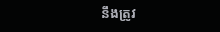នឹងត្រូវ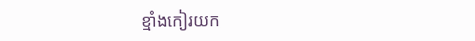ខ្មាំងកៀរយក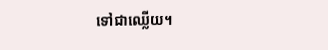ទៅជាឈ្លើយ។